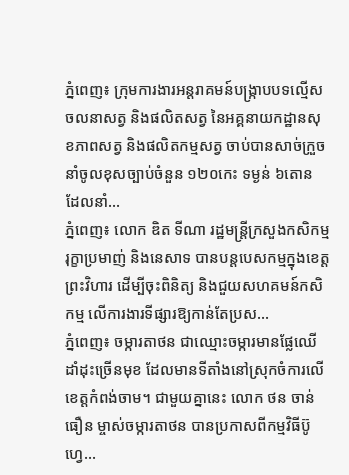ភ្នំពេញ៖ ក្រុមការងារអន្តរាគមន៍បង្កា្របបទល្មើសចលនាសត្វ និងផលិតសត្វ នៃអគ្គនាយកដ្ឋានសុខភាពសត្វ និងផលិតកម្មសត្វ ចាប់បានសាច់ក្រួចនាំចូលខុសច្បាប់ចំនួន ១២០កេះ ទម្ងន់ ៦តោន ដែលនាំ...
ភ្នំពេញ៖ លោក ឌិត ទីណា រដ្ឋមន្ត្រីក្រសួងកសិកម្ម រុក្ខាប្រមាញ់ និងនេសាទ បានបន្តបេសកម្មក្នុងខេត្តព្រះវិហារ ដើម្បីចុះពិនិត្យ និងជួយសហគមន៍កសិកម្ម លើការងារទីផ្សារឱ្យកាន់តែប្រស...
ភ្នំពេញ៖ ចម្ការតាថន ជាឈ្មោះចម្ការមានផ្លែឈើដាំដុះច្រើនមុខ ដែលមានទីតាំងនៅស្រុកចំការលើ ខេត្តកំពង់ចាម។ ជាមួយគ្នានេះ លោក ថន ចាន់ធឿន ម្ចាស់ចម្ការតាថន បានប្រកាសពីកម្មវិធីប៊ូហ្វេ...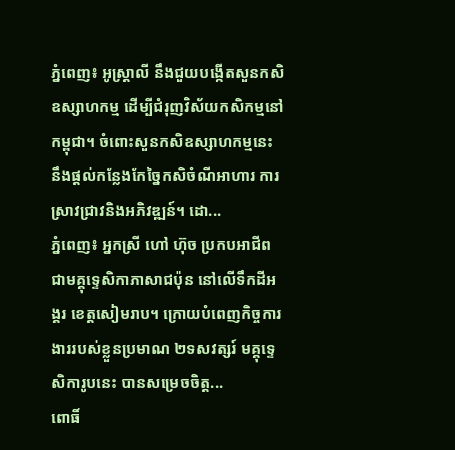ភ្នំពេញ៖ អូស្រ្តាលី នឹងជួយបង្កើតសួនកសិឧស្សាហកម្ម ដើម្បីជំរុញវិស័យកសិកម្មនៅកម្ពុជា។ ចំពោះសួនកសិឧស្សាហកម្មនេះ នឹងផ្តល់កន្លែងកែច្នៃកសិចំណីអាហារ ការស្រាវជ្រាវនិងអភិវឌ្ឍន៍។ ដោ...
ភ្នំពេញ៖ អ្នកស្រី ហៅ ហ៊ុច ប្រកបអាជីពជាមគ្គុទ្ទេសិកាភាសាជប៉ុន នៅលើទឹកដីអង្គរ ខេត្តសៀមរាប។ ក្រោយបំពេញកិច្ចការងាររបស់ខ្លួនប្រមាណ ២ទសវត្សរ៍ មគ្គុទ្ទេសិការូបនេះ បានសម្រេចចិត្ត...
ពោធិ៍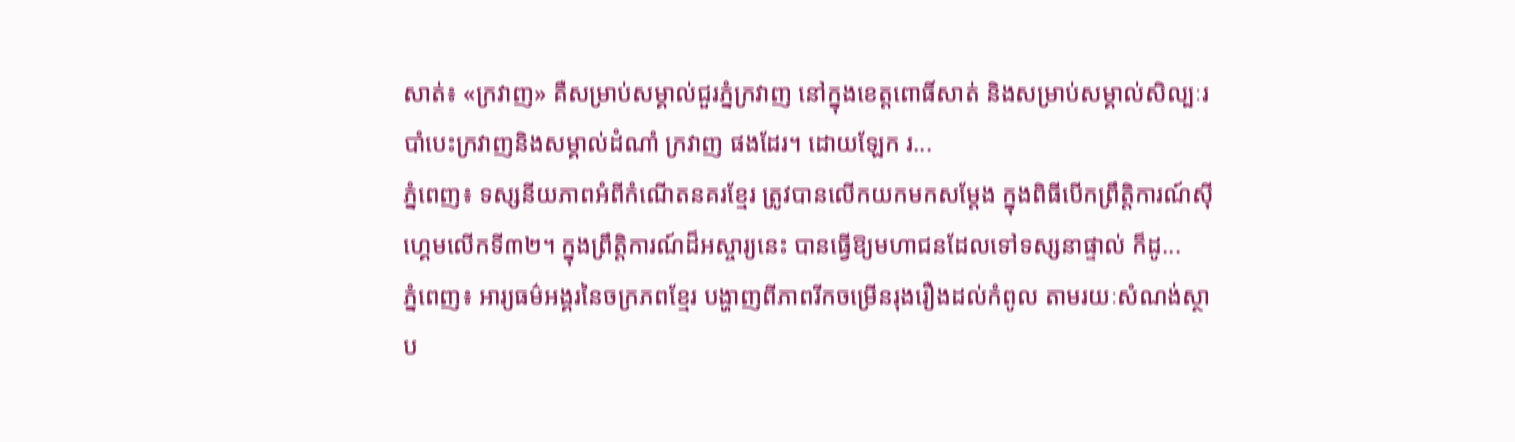សាត់៖ «ក្រវាញ» គឺសម្រាប់សម្គាល់ជួរភ្នំក្រវាញ នៅក្នុងខេត្តពោធិ៍សាត់ និងសម្រាប់សម្គាល់សិល្បៈរបាំបេះក្រវាញនិងសម្គាល់ដំណាំ ក្រវាញ ផងដែរ។ ដោយឡែក រ...
ភ្នំពេញ៖ ទស្សនីយភាពអំពីកំណើតនគរខ្មែរ ត្រូវបានលើកយកមកសម្តែង ក្នុងពិធីបើកព្រឹត្តិការណ៍ស៊ីហ្គេមលើកទី៣២។ ក្នុងព្រឹត្តិការណ៍ដ៏អស្ចារ្យនេះ បានធ្វើឱ្យមហាជនដែលទៅទស្សនាផ្ទាល់ ក៏ដូ...
ភ្នំពេញ៖ អារ្យធម៌អង្គរនៃចក្រភពខ្មែរ បង្ហាញពីភាពរីកចម្រើនរុងរឿងដល់កំពូល តាមរយៈសំណង់ស្ថាប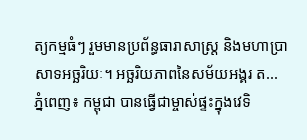ត្យកម្មធំៗ រួមមានប្រព័ន្ធធារាសាស្ត្រ និងមហាប្រាសាទអច្ឆរិយៈ។ អច្ឆរិយភាពនៃសម័យអង្គរ ត...
ភ្នំពេញ៖ កម្ពុជា បានធ្វើជាម្ចាស់ផ្ទះក្នុងវេទិ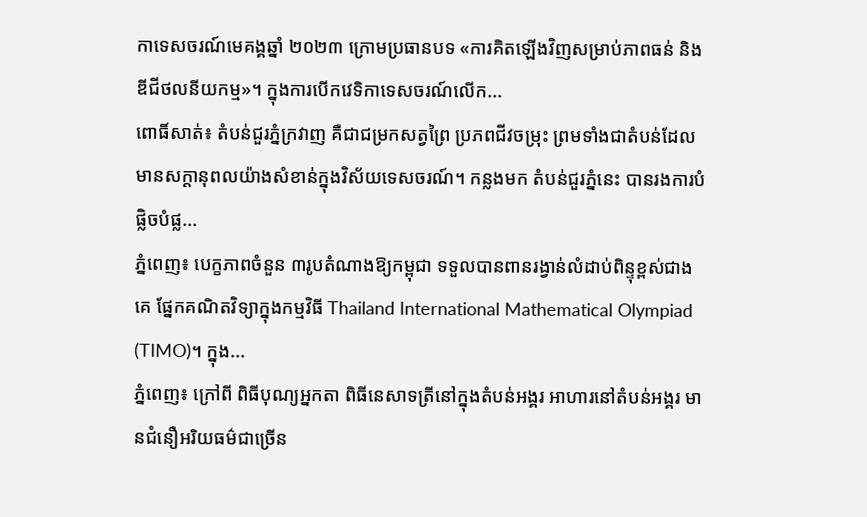កាទេសចរណ៍មេគង្គឆ្នាំ ២០២៣ ក្រោមប្រធានបទ «ការគិតឡើងវិញសម្រាប់ភាពធន់ និងឌីជីថលនីយកម្ម»។ ក្នុងការបើកវេទិកាទេសចរណ៍លើក...
ពោធិ៍សាត់៖ តំបន់ជួរភ្នំក្រវាញ គឺជាជម្រកសត្វព្រៃ ប្រភពជីវចម្រុះ ព្រមទាំងជាតំបន់ដែលមានសក្តានុពលយ៉ាងសំខាន់ក្នុងវិស័យទេសចរណ៍។ កន្លងមក តំបន់ជួរភ្នំនេះ បានរងការបំផ្លិចបំផ្ល...
ភ្នំពេញ៖ បេក្ខភាពចំនួន ៣រូបតំណាងឱ្យកម្ពុជា ទទួលបានពានរង្វាន់លំដាប់ពិន្ទុខ្ពស់ជាងគេ ផ្នែកគណិតវិទ្យាក្នុងកម្មវិធី Thailand International Mathematical Olympiad (TIMO)។ ក្នុង...
ភ្នំពេញ៖ ក្រៅពី ពិធីបុណ្យអ្នកតា ពិធីនេសាទត្រីនៅក្នុងតំបន់អង្គរ អាហារនៅតំបន់អង្គរ មានជំនឿអរិយធម៌ជាច្រើន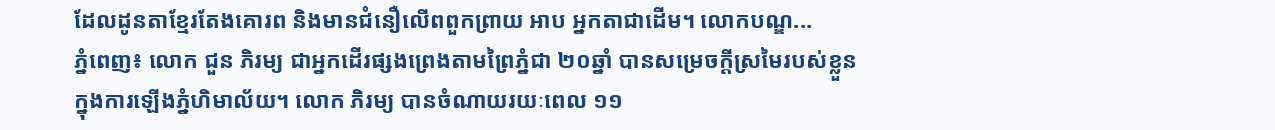ដែលដូនតាខ្មែរតែងគោរព និងមានជំនឿលើពពួកព្រាយ អាប អ្នកតាជាដើម។ លោកបណ្ឌ...
ភ្នំពេញ៖ លោក ជួន ភិរម្យ ជាអ្នកដើរផ្សងព្រេងតាមព្រៃភ្នំជា ២០ឆ្នាំ បានសម្រេចក្តីស្រមៃរបស់ខ្លួន ក្នុងការឡើងភ្នំហិមាល័យ។ លោក ភិរម្យ បានចំណាយរយៈពេល ១១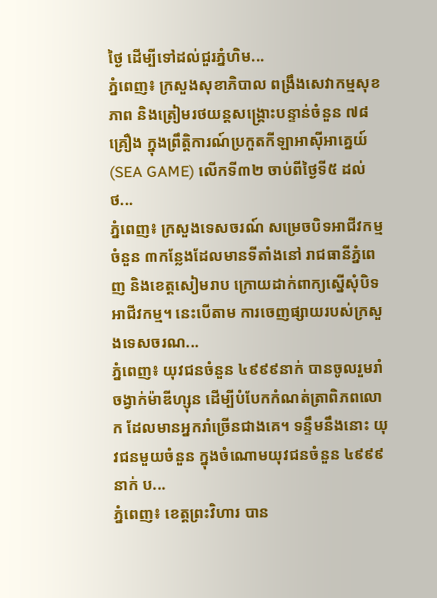ថ្ងៃ ដើម្បីទៅដល់ជួរភ្នំហិម...
ភ្នំពេញ៖ ក្រសួងសុខាភិបាល ពង្រឹងសេវាកម្មសុខភាព និងត្រៀមរថយន្តសង្រ្គោះបន្ទាន់ចំនួន ៧៨គ្រឿង ក្នុងព្រឹត្តិការណ៍ប្រកួតកីឡាអាស៊ីអាគ្នេយ៍ (SEA GAME) លើកទី៣២ ចាប់ពីថ្ងៃទី៥ ដល់ថ...
ភ្នំពេញ៖ ក្រសួងទេសចរណ៍ សម្រេចបិទអាជីវកម្មចំនួន ៣កន្លែងដែលមានទីតាំងនៅ រាជធានីភ្នំពេញ និងខេត្តសៀមរាប ក្រោយដាក់ពាក្យស្នើសុំបិទអាជីវកម្ម។ នេះបើតាម ការចេញផ្សាយរបស់ក្រសួងទេសចរណ...
ភ្នំពេញ៖ យុវជនចំនួន ៤៩៩៩នាក់ បានចូលរួមរាំចង្វាក់ម៉ាឌីហ្សុន ដើម្បីបំបែកកំណត់ត្រាពិភពលោក ដែលមានអ្នករាំច្រើនជាងគេ។ ទន្ទឹមនឹងនោះ យុវជនមួយចំនួន ក្នុងចំណោមយុវជនចំនួន ៤៩៩៩នាក់ ប...
ភ្នំពេញ៖ ខេត្តព្រះវិហារ បាន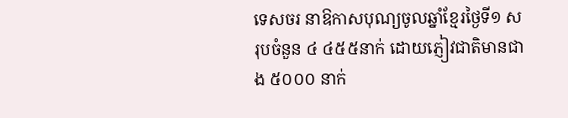ទេសចរ នាឱកាសបុណ្យចូលឆ្នាំខ្មែរថ្ងៃទី១ សរុបចំនួន ៤ ៤៥៥នាក់ ដោយភ្ញៀវជាតិមានជាង ៥០០០ នាក់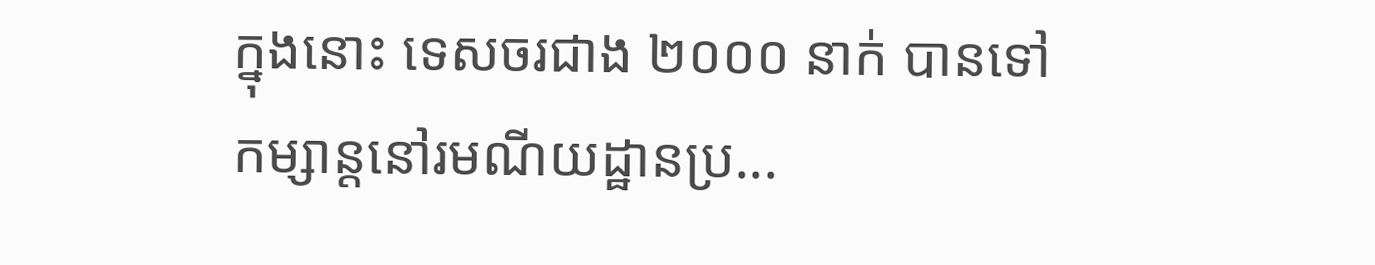ក្នុងនោះ ទេសចរជាង ២០០០ នាក់ បានទៅកម្សាន្តនៅរមណីយដ្ឋានប្រ...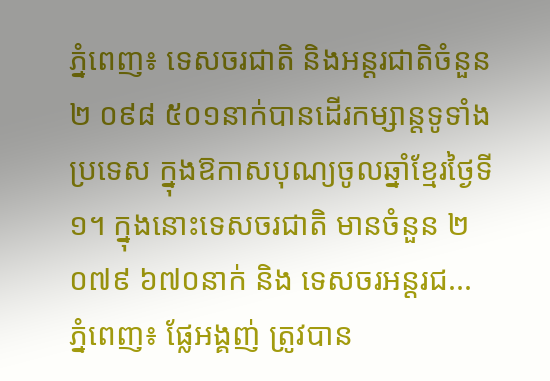ភ្នំពេញ៖ ទេសចរជាតិ និងអន្តរជាតិចំនួន ២ ០៩៨ ៥០១នាក់បានដើរកម្សាន្តទូទាំងប្រទេស ក្នុងឱកាសបុណ្យចូលឆ្នាំខ្មែរថ្ងៃទី១។ ក្នុងនោះទេសចរជាតិ មានចំនួន ២ ០៧៩ ៦៧០នាក់ និង ទេសចរអន្តរជ...
ភ្នំពេញ៖ ផ្លែអង្គញ់ ត្រូវបាន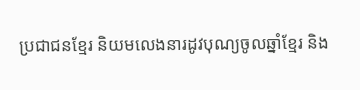ប្រជាជនខ្មែរ និយមលេងនារដូវបុណ្យចូលឆ្នាំខ្មែរ និង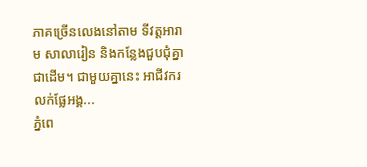ភាគច្រើនលេងនៅតាម ទីវត្តអារាម សាលារៀន និងកន្លែងជួបជុំគ្នាជាដើម។ ជាមួយគ្នានេះ អាជីវករលក់ផ្លែអង្គ...
ភ្នំពេ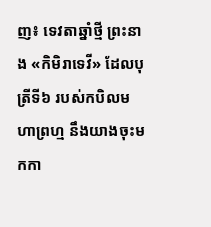ញ៖ ទេវតាឆ្នាំថ្មី ព្រះនាង «កិមិរាទេវី» ដែលបុត្រីទី៦ របស់កបិលមហាព្រហ្ម នឹងយាងចុះមកកា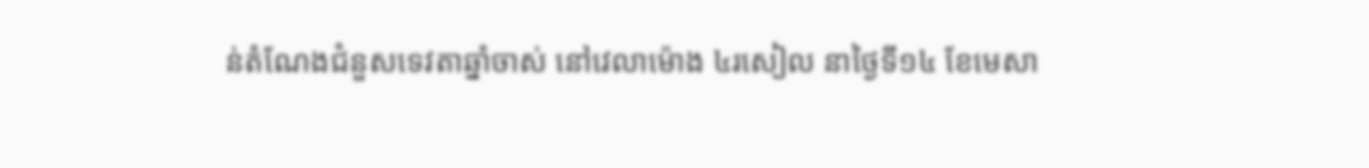ន់តំណែងជំនួសទេវតាឆ្នាំចាស់ នៅវេលាម៉ោង ៤រសៀល នាថ្ងៃទី១៤ ខែមេសា